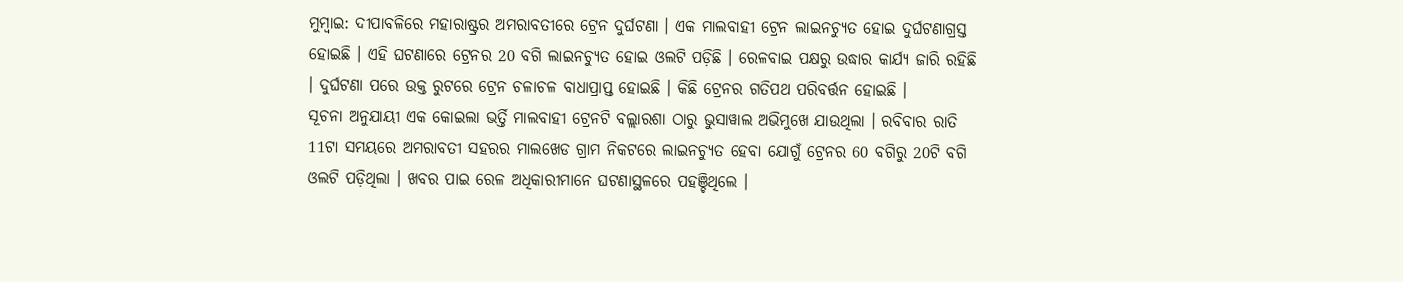ମୁମ୍ବାଇ: ଦୀପାବଳିରେ ମହାରାଷ୍ଟ୍ରର ଅମରାବତୀରେ ଟ୍ରେନ ଦୁର୍ଘଟଣା । ଏକ ମାଲବାହୀ ଟ୍ରେନ ଲାଇନଚ୍ୟୁତ ହୋଇ ଦୁର୍ଘଟଣାଗ୍ରସ୍ତ ହୋଇଛି । ଏହି ଘଟଣାରେ ଟ୍ରେନର 20 ବଗି ଲାଇନଚ୍ୟୁତ ହୋଇ ଓଲଟି ପଡ଼ିଛି । ରେଳବାଇ ପକ୍ଷରୁ ଉଦ୍ଧାର କାର୍ଯ୍ୟ ଜାରି ରହିଛି । ଦୁର୍ଘଟଣା ପରେ ଉକ୍ତ ରୁଟରେ ଟ୍ରେନ ଚଳାଚଳ ବାଧାପ୍ରାପ୍ତ ହୋଇଛି । କିଛି ଟ୍ରେନର ଗତିପଥ ପରିବର୍ତ୍ତନ ହୋଇଛି ।
ସୂଚନା ଅନୁଯାୟୀ ଏକ କୋଇଲା ଭର୍ତ୍ତି ମାଲବାହୀ ଟ୍ରେନଟି ବଲ୍ଲାରଶା ଠାରୁ ଭୁସାୱାଲ ଅଭିମୁଖେ ଯାଉଥିଲା । ରବିବାର ରାତି 11ଟା ସମୟରେ ଅମରାବତୀ ସହରର ମାଲଖେଡ ଗ୍ରାମ ନିକଟରେ ଲାଇନଚ୍ୟୁତ ହେବା ଯୋଗୁଁ ଟ୍ରେନର 60 ବଗିରୁ 20ଟି ବଗି ଓଲଟି ପଡ଼ିଥିଲା । ଖବର ପାଇ ରେଳ ଅଧିକାରୀମାନେ ଘଟଣାସ୍ଥଳରେ ପହଞ୍ଚିଥିଲେ ।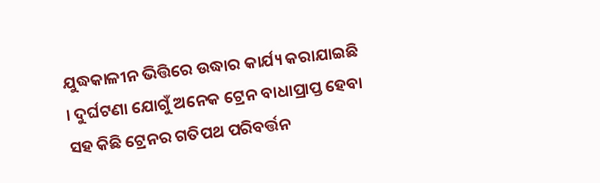ଯୁଦ୍ଧକାଳୀନ ଭିତ୍ତିରେ ଉଦ୍ଧାର କାର୍ଯ୍ୟ କରାଯାଇଛି । ଦୁର୍ଘଟଣା ଯୋଗୁଁ ଅନେକ ଟ୍ରେନ ବାଧାପ୍ରାପ୍ତ ହେବା ସହ କିଛି ଟ୍ରେନର ଗତିପଥ ପରିବର୍ତ୍ତନ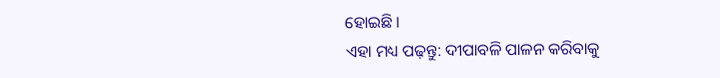ହୋଇଛି ।
ଏହା ମଧ୍ୟ ପଢ଼ନ୍ତୁ: ଦୀପାବଳି ପାଳନ କରିବାକୁ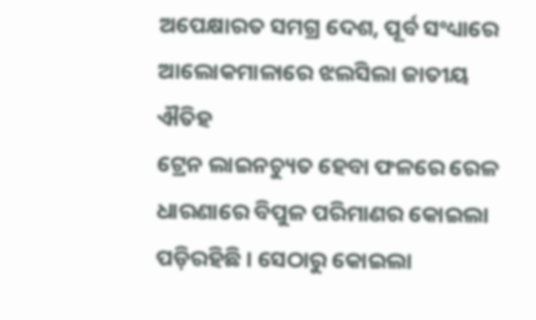ଅପେକ୍ଷାରତ ସମଗ୍ର ଦେଶ, ପୂର୍ବ ସଂଧ୍ୟାରେ ଆଲୋକମାଳାରେ ଝଲସିଲା ଜାତୀୟ ଐତିହ
ଟ୍ରେନ ଲାଇନଚ୍ୟୁତ ହେବା ଫଳରେ ରେଳ ଧାରଣାରେ ବିପୁଳ ପରିମାଣର କୋଇଲା ପଡ଼ିରହିଛି । ସେଠାରୁ କୋଇଲା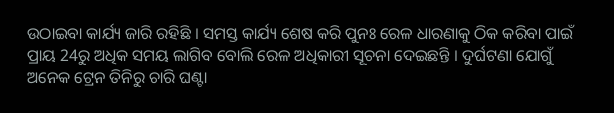ଉଠାଇବା କାର୍ଯ୍ୟ ଜାରି ରହିଛି । ସମସ୍ତ କାର୍ଯ୍ୟ ଶେଷ କରି ପୁନଃ ରେଳ ଧାରଣାକୁ ଠିକ କରିବା ପାଇଁ ପ୍ରାୟ 24ରୁ ଅଧିକ ସମୟ ଲାଗିବ ବୋଲି ରେଳ ଅଧିକାରୀ ସୂଚନା ଦେଇଛନ୍ତି । ଦୁର୍ଘଟଣା ଯୋଗୁଁ ଅନେକ ଟ୍ରେନ ତିନିରୁ ଚାରି ଘଣ୍ଟା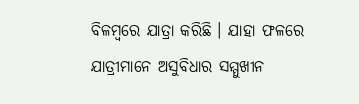ବିଳମ୍ବରେ ଯାତ୍ରା କରିଛି । ଯାହା ଫଳରେ ଯାତ୍ରୀମାନେ ଅସୁବିଧାର ସମ୍ମୁଖୀନ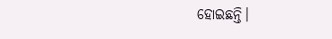ହୋଇଛନ୍ତି।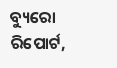ବ୍ୟୁରୋ ରିପୋର୍ଟ,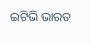ଇଟିଭି ଭାରତ